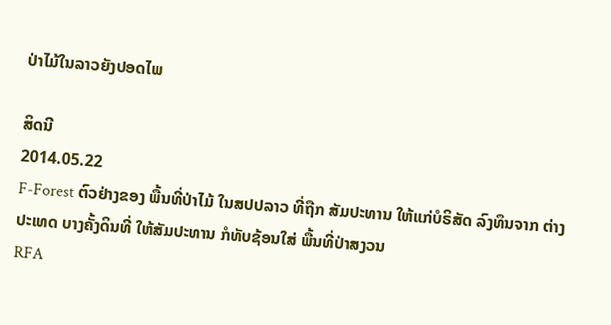ປ່າໄມ້ໃນລາວຍັງປອດໄພ

ສິດນີ
2014.05.22
F-Forest ຕົວຢ່າງຂອງ ພື້ນທີ່ປ່າໄມ້ ໃນສປປລາວ ທີ່ຖືກ ສັມປະທານ ໃຫ້ແກ່ບໍຣິສັດ ລົງທຶນຈາກ ຕ່າງປະເທດ ບາງຄັ້ງດິນທີ່ ໃຫ້ສັມປະທານ ກໍທັບຊ້ອນໃສ່ ພື້ນທີ່ປ່າສງວນ
RFA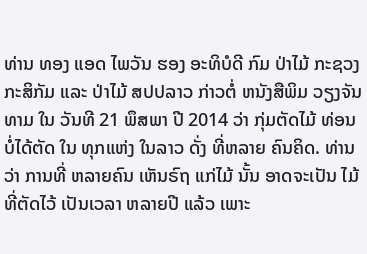ທ່ານ ທອງ ແອດ ໄພວັນ ຮອງ ອະທິບໍດີ ກົມ ປ່າໄມ້ ກະຊວງ ກະສິກັມ ແລະ ປ່າໄມ້ ສປປລາວ ກ່າວຕໍ່ ຫນັງສືພິມ ວຽງຈັນ ທາມ ໃນ ວັນທີ 21 ພຶສພາ ປີ 2014 ວ່າ ກຸ່ມຕັດໄມ້ ທ່ອນ ບໍ່ໄດ້ຕັດ ໃນ ທຸກແຫ່ງ ໃນລາວ ດັ່ງ ທີ່ຫລາຍ ຄົນຄິດ. ທ່ານວ່າ ການທີ່ ຫລາຍຄົນ ເຫັນຣົຖ ແກ່ໄມ້ ນັ້ນ ອາດຈະເປັນ ໄມ້ ທີ່ຕັດໄວ້ ເປັນເວລາ ຫລາຍປີ ແລ້ວ ເພາະ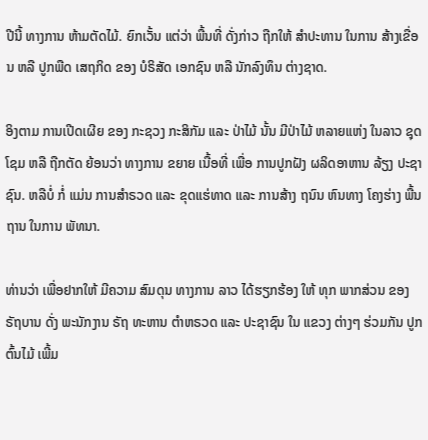ປີນີ້ ທາງການ ຫ້າມຕັດໄມ້. ຍົກເວັ້ນ ແຕ່ວ່າ ພື້ນທີ່ ດັ່ງກ່າວ ຖືກໃຫ້ ສຳປະທານ ໃນການ ສ້າງເຂື່ອນ ຫລື ປູກພືດ ເສຖກິດ ຂອງ ບໍຣິສັດ ເອກຊົນ ຫລື ນັກລົງທຶນ ຕ່າງຊາດ.

ອິງຕາມ ການເປີດເຜີຍ ຂອງ ກະຊວງ ກະສິກັມ ແລະ ປ່າໄມ້ ນັ້ນ ມີປ່າໄມ້ ຫລາຍແຫ່ງ ໃນລາວ ຊຸດໂຊມ ຫລື ຖືກຕັດ ຍ້ອນວ່າ ທາງການ ຂຍາຍ ເນື້ອທີ່ ເພື່ອ ການປູກຝັງ ຜລິດອາຫານ ລ້ຽງ ປະຊາຊົນ. ຫລືບໍ່ ກໍ່ ແມ່ນ ການສຳຣວດ ແລະ ຂຸດແຮ່ທາດ ແລະ ການສ້າງ ຖນົນ ຫົນທາງ ໂຄງຮ່າງ ພື້ນຖານ ໃນການ ພັທນາ.

ທ່ານວ່າ ເພື່ອຢາກໃຫ້ ມີຄວາມ ສົມດຸນ ທາງການ ລາວ ໄດ້ຮຽກຮ້ອງ ໃຫ້ ທຸກ ພາກສ່ວນ ຂອງ ຣັຖບານ ດັ່ງ ພະນັກງານ ຣັຖ ທະຫານ ຕຳຫຣວດ ແລະ ປະຊາຊົນ ໃນ ແຂວງ ຕ່າງໆ ຮ່ວມກັນ ປູກຕົ້ນໄມ້ ເພີ້ມ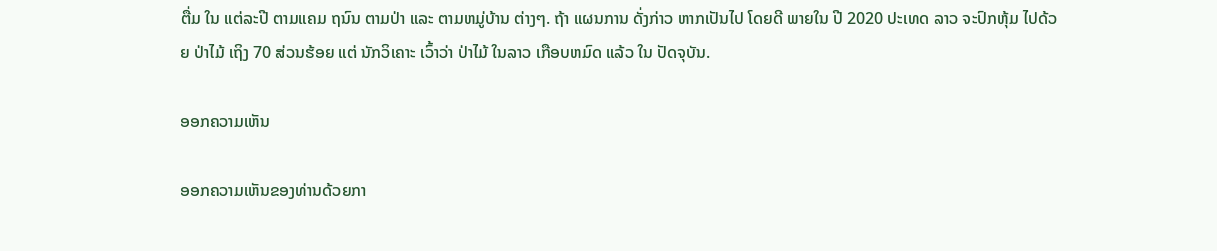ຕື່ມ ໃນ ແຕ່ລະປີ ຕາມແຄມ ຖນົນ ຕາມປ່າ ແລະ ຕາມຫມູ່ບ້ານ ຕ່າງໆ. ຖ້າ ແຜນການ ດັ່ງກ່າວ ຫາກເປັນໄປ ໂດຍດີ ພາຍໃນ ປີ 2020 ປະເທດ ລາວ ຈະປົກຫຸ້ມ ໄປດ້ວຍ ປ່າໄມ້ ເຖິງ 70 ສ່ວນຮ້ອຍ ແຕ່ ນັກວິເຄາະ ເວົ້າວ່າ ປ່າໄມ້ ໃນລາວ ເກືອບຫມົດ ແລ້ວ ໃນ ປັດຈຸບັນ.

ອອກຄວາມເຫັນ

ອອກຄວາມເຫັນຂອງທ່ານດ້ວຍກາ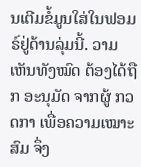ນເຕີມຂໍ້ມູນໃສ່ໃນຟອມຣ໌ຢູ່ດ້ານລຸ່ມນີ້. ວາມເຫັນທັງໝົດ ຕ້ອງໄດ້ຖືກ ອະນຸມັດ ຈາກຜູ້ ກວດກາ ເພື່ອຄວາມເໝາະສົມ ຈຶ່ງ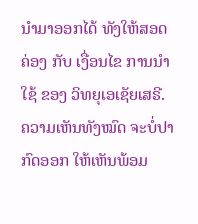ນໍາມາອອກໄດ້ ທັງໃຫ້ສອດຄ່ອງ ກັບ ເງື່ອນໄຂ ການນຳໃຊ້ ຂອງ ວິທຍຸເອເຊັຍເສຣີ. ຄວາມເຫັນທັງໝົດ ຈະບໍ່ປາກົດອອກ ໃຫ້ເຫັນພ້ອມ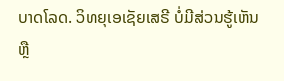ບາດໂລດ. ວິທຍຸເອເຊັຍເສຣີ ບໍ່ມີສ່ວນຮູ້ເຫັນ ຫຼື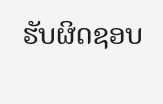ຮັບຜິດຊອບ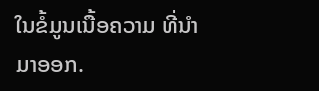ໃນຂໍ້ມູນເນື້ອຄວາມ ທີ່ນໍາມາອອກ.